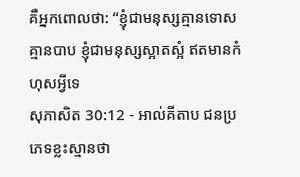គឺអ្នកពោលថា: “ខ្ញុំជាមនុស្សគ្មានទោស គ្មានបាប ខ្ញុំជាមនុស្សស្អាតស្អំ ឥតមានកំហុសអ្វីទេ
សុភាសិត 30:12 - អាល់គីតាប ជនប្រភេទខ្លះស្មានថា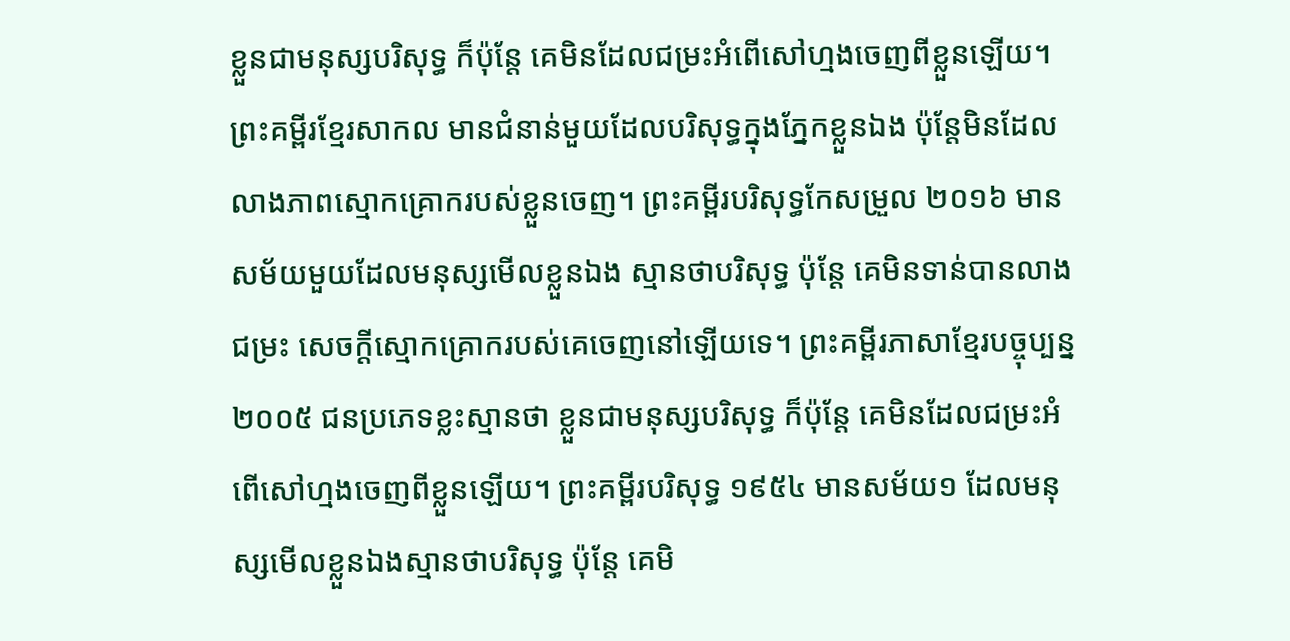ខ្លួនជាមនុស្សបរិសុទ្ធ ក៏ប៉ុន្តែ គេមិនដែលជម្រះអំពើសៅហ្មងចេញពីខ្លួនឡើយ។ ព្រះគម្ពីរខ្មែរសាកល មានជំនាន់មួយដែលបរិសុទ្ធក្នុងភ្នែកខ្លួនឯង ប៉ុន្តែមិនដែលលាងភាពស្មោកគ្រោករបស់ខ្លួនចេញ។ ព្រះគម្ពីរបរិសុទ្ធកែសម្រួល ២០១៦ មានសម័យមួយដែលមនុស្សមើលខ្លួនឯង ស្មានថាបរិសុទ្ធ ប៉ុន្តែ គេមិនទាន់បានលាងជម្រះ សេចក្ដីស្មោកគ្រោករបស់គេចេញនៅឡើយទេ។ ព្រះគម្ពីរភាសាខ្មែរបច្ចុប្បន្ន ២០០៥ ជនប្រភេទខ្លះស្មានថា ខ្លួនជាមនុស្សបរិសុទ្ធ ក៏ប៉ុន្តែ គេមិនដែលជម្រះអំពើសៅហ្មងចេញពីខ្លួនឡើយ។ ព្រះគម្ពីរបរិសុទ្ធ ១៩៥៤ មានសម័យ១ ដែលមនុស្សមើលខ្លួនឯងស្មានថាបរិសុទ្ធ ប៉ុន្តែ គេមិ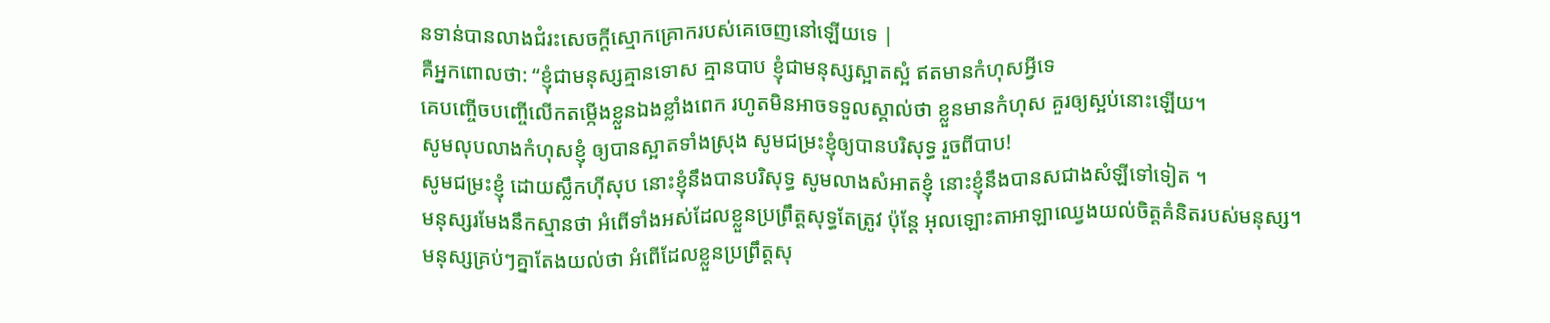នទាន់បានលាងជំរះសេចក្ដីស្មោកគ្រោករបស់គេចេញនៅឡើយទេ |
គឺអ្នកពោលថា: “ខ្ញុំជាមនុស្សគ្មានទោស គ្មានបាប ខ្ញុំជាមនុស្សស្អាតស្អំ ឥតមានកំហុសអ្វីទេ
គេបញ្ចើចបញ្ចើលើកតម្កើងខ្លួនឯងខ្លាំងពេក រហូតមិនអាចទទួលស្គាល់ថា ខ្លួនមានកំហុស គួរឲ្យស្អប់នោះឡើយ។
សូមលុបលាងកំហុសខ្ញុំ ឲ្យបានស្អាតទាំងស្រុង សូមជម្រះខ្ញុំឲ្យបានបរិសុទ្ធ រួចពីបាប!
សូមជម្រះខ្ញុំ ដោយស្លឹកហ៊ីសុប នោះខ្ញុំនឹងបានបរិសុទ្ធ សូមលាងសំអាតខ្ញុំ នោះខ្ញុំនឹងបានសជាងសំឡីទៅទៀត ។
មនុស្សរមែងនឹកស្មានថា អំពើទាំងអស់ដែលខ្លួនប្រព្រឹត្តសុទ្ធតែត្រូវ ប៉ុន្តែ អុលឡោះតាអាឡាឈ្វេងយល់ចិត្តគំនិតរបស់មនុស្ស។
មនុស្សគ្រប់ៗគ្នាតែងយល់ថា អំពើដែលខ្លួនប្រព្រឹត្តសុ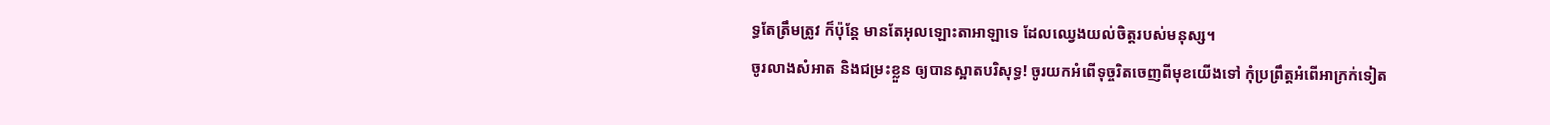ទ្ធតែត្រឹមត្រូវ ក៏ប៉ុន្តែ មានតែអុលឡោះតាអាឡាទេ ដែលឈ្វេងយល់ចិត្តរបស់មនុស្ស។
ចូរលាងសំអាត និងជម្រះខ្លួន ឲ្យបានស្អាតបរិសុទ្ធ! ចូរយកអំពើទុច្ចរិតចេញពីមុខយើងទៅ កុំប្រព្រឹត្តអំពើអាក្រក់ទៀត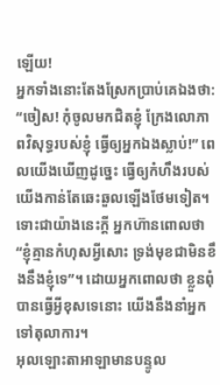ឡើយ!
អ្នកទាំងនោះតែងស្រែកប្រាប់គេឯងថា: “ចៀស! កុំចូលមកជិតខ្ញុំ ក្រែងលោភាពវិសុទ្ធរបស់ខ្ញុំ ធ្វើឲ្យអ្នកឯងស្លាប់!” ពេលយើងឃើញដូច្នេះ ធ្វើឲ្យកំហឹងរបស់ យើងកាន់តែឆេះឆួលឡើងថែមទៀត។
ទោះជាយ៉ាងនេះក្តី អ្នកហ៊ានពោលថា “ខ្ញុំគ្មានកំហុសអ្វីសោះ ទ្រង់មុខជាមិនខឹងនឹងខ្ញុំទេ”។ ដោយអ្នកពោលថា ខ្លួនពុំបានធ្វើអ្វីខុសទេនោះ យើងនឹងនាំអ្នកទៅតុលាការ។
អុលឡោះតាអាឡាមានបន្ទូល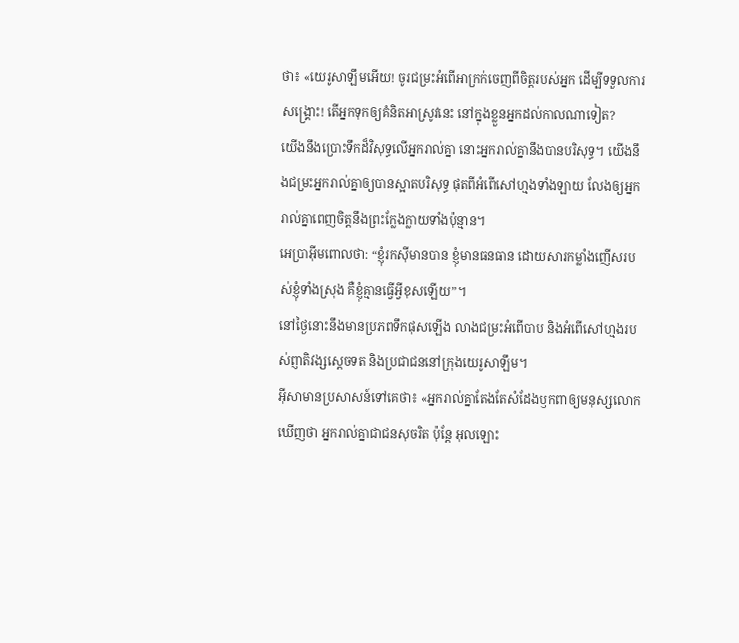ថា៖ «យេរូសាឡឹមអើយ! ចូរជម្រះអំពើអាក្រក់ចេញពីចិត្តរបស់អ្នក ដើម្បីទទួលការសង្គ្រោះ! តើអ្នកទុកឲ្យគំនិតអាស្រូវនេះ នៅក្នុងខ្លួនអ្នកដល់កាលណាទៀត?
យើងនឹងប្រោះទឹកដ៏វិសុទ្ធលើអ្នករាល់គ្នា នោះអ្នករាល់គ្នានឹងបានបរិសុទ្ធ។ យើងនឹងជម្រះអ្នករាល់គ្នាឲ្យបានស្អាតបរិសុទ្ធ ផុតពីអំពើសៅហ្មងទាំងឡាយ លែងឲ្យអ្នករាល់គ្នាពេញចិត្តនឹងព្រះក្លែងក្លាយទាំងប៉ុន្មាន។
អេប្រាអ៊ីមពោលថា: “ខ្ញុំរកស៊ីមានបាន ខ្ញុំមានធនធាន ដោយសារកម្លាំងញើសរបស់ខ្ញុំទាំងស្រុង គឺខ្ញុំគ្មានធ្វើអ្វីខុសឡើយ”។
នៅថ្ងៃនោះនឹងមានប្រភពទឹកផុសឡើង លាងជម្រះអំពើបាប និងអំពើសៅហ្មងរបស់ព្ញាតិវង្សស្តេចទត និងប្រជាជននៅក្រុងយេរូសាឡឹម។
អ៊ីសាមានប្រសាសន៍ទៅគេថា៖ «អ្នករាល់គ្នាតែងតែសំដែងឫកពាឲ្យមនុស្សលោកឃើញថា អ្នករាល់គ្នាជាជនសុចរិត ប៉ុន្តែ អុលឡោះ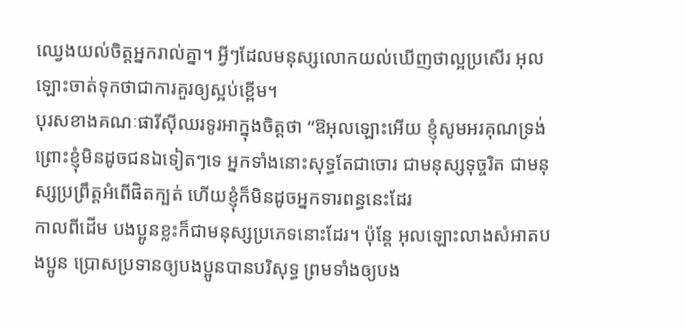ឈ្វេងយល់ចិត្ដអ្នករាល់គ្នា។ អ្វីៗដែលមនុស្សលោកយល់ឃើញថាល្អប្រសើរ អុលឡោះចាត់ទុកថាជាការគួរឲ្យស្អប់ខ្ពើម។
បុរសខាងគណៈផារីស៊ីឈរទូរអាក្នុងចិត្ដថា “ឱអុលឡោះអើយ ខ្ញុំសូមអរគុណទ្រង់ ព្រោះខ្ញុំមិនដូចជនឯទៀតៗទេ អ្នកទាំងនោះសុទ្ធតែជាចោរ ជាមនុស្សទុច្ចរិត ជាមនុស្សប្រព្រឹត្ដអំពើផិតក្បត់ ហើយខ្ញុំក៏មិនដូចអ្នកទារពន្ធនេះដែរ
កាលពីដើម បងប្អូនខ្លះក៏ជាមនុស្សប្រភេទនោះដែរ។ ប៉ុន្ដែ អុលឡោះលាងសំអាតបងប្អូន ប្រោសប្រទានឲ្យបងប្អូនបានបរិសុទ្ធ ព្រមទាំងឲ្យបង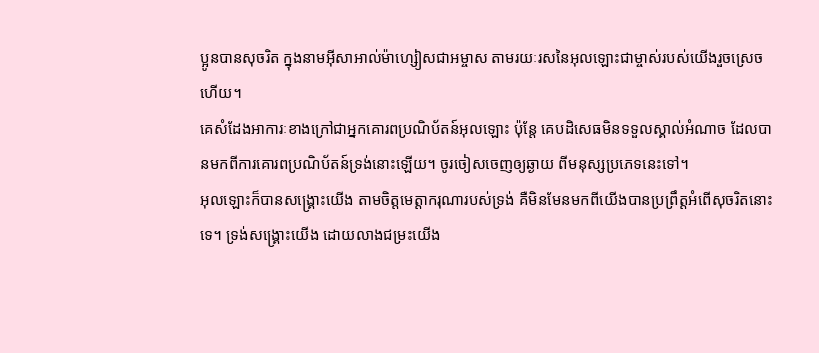ប្អូនបានសុចរិត ក្នុងនាមអ៊ីសាអាល់ម៉ាហ្សៀសជាអម្ចាស តាមរយៈរសនៃអុលឡោះជាម្ចាស់របស់យើងរួចស្រេចហើយ។
គេសំដែងអាការៈខាងក្រៅជាអ្នកគោរពប្រណិប័តន៍អុលឡោះ ប៉ុន្ដែ គេបដិសេធមិនទទួលស្គាល់អំណាច ដែលបានមកពីការគោរពប្រណិប័តន៍ទ្រង់នោះឡើយ។ ចូរចៀសចេញឲ្យឆ្ងាយ ពីមនុស្សប្រភេទនេះទៅ។
អុលឡោះក៏បានសង្គ្រោះយើង តាមចិត្តមេត្ដាករុណារបស់ទ្រង់ គឺមិនមែនមកពីយើងបានប្រព្រឹត្ដអំពើសុចរិតនោះទេ។ ទ្រង់សង្គ្រោះយើង ដោយលាងជម្រះយើង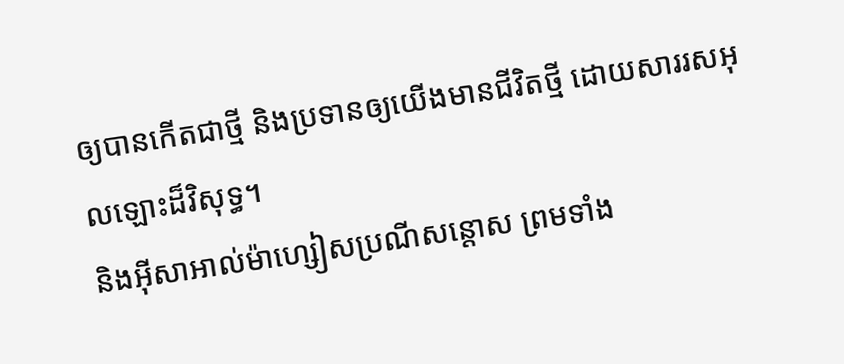ឲ្យបានកើតជាថ្មី និងប្រទានឲ្យយើងមានជីវិតថ្មី ដោយសាររសអុលឡោះដ៏វិសុទ្ធ។
និងអ៊ីសាអាល់ម៉ាហ្សៀសប្រណីសន្ដោស ព្រមទាំង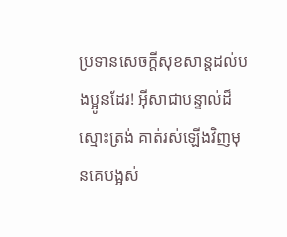ប្រទានសេចក្ដីសុខសាន្ដដល់បងប្អូនដែរ! អ៊ីសាជាបន្ទាល់ដ៏ស្មោះត្រង់ គាត់រស់ឡើងវិញមុនគេបង្អស់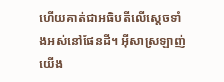ហើយគាត់ជាអធិបតីលើស្ដេចទាំងអស់នៅផែនដី។ អ៊ីសាស្រឡាញ់យើង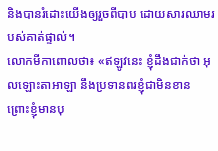និងបានរំដោះយើងឲ្យរួចពីបាប ដោយសារឈាមរបស់គាត់ផ្ទាល់។
លោកមីកាពោលថា៖ «ឥឡូវនេះ ខ្ញុំដឹងជាក់ថា អុលឡោះតាអាឡា នឹងប្រទានពរខ្ញុំជាមិនខាន ព្រោះខ្ញុំមានបុ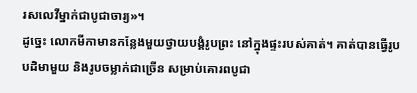រសលេវីម្នាក់ជាបូជាចារ្យ»។
ដូច្នេះ លោកមីកាមានកន្លែងមួយថ្វាយបង្គំរូបព្រះ នៅក្នុងផ្ទះរបស់គាត់។ គាត់បានធ្វើរូបបដិមាមួយ និងរូបចម្លាក់ជាច្រើន សម្រាប់គោរពបូជា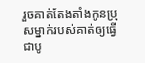រួចគាត់តែងតាំងកូនប្រុសម្នាក់របស់គាត់ឲ្យធ្វើជាបូ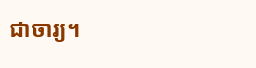ជាចារ្យ។